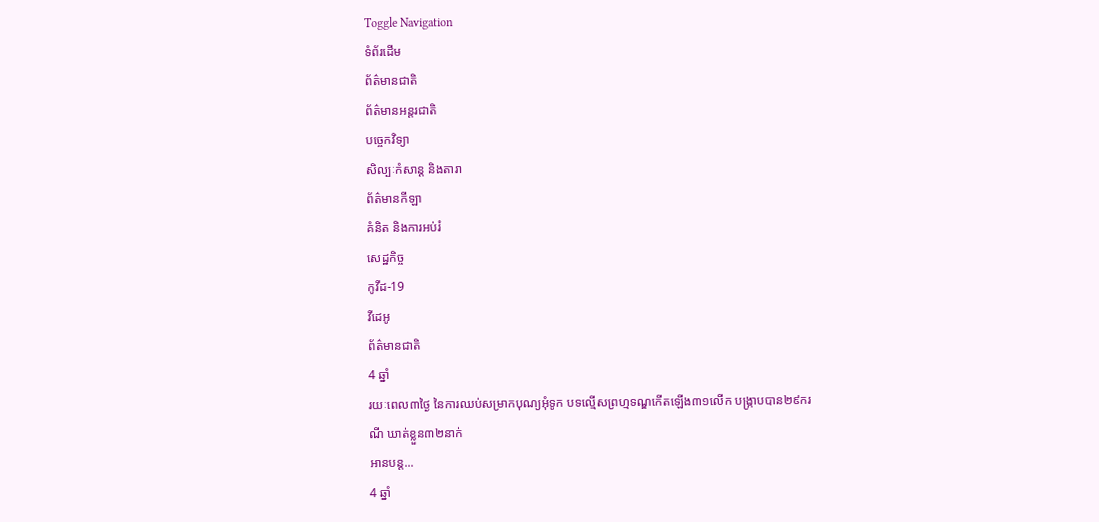Toggle Navigation
ទំព័រដើម
ព័ត៌មានជាតិ
ព័ត៌មានអន្តរជាតិ
បច្ចេកវិទ្យា
សិល្បៈកំសាន្ត និងតារា
ព័ត៌មានកីឡា
គំនិត និងការអប់រំ
សេដ្ឋកិច្ច
កូវីដ-19
វីដេអូ
ព័ត៌មានជាតិ
4 ឆ្នាំ
រយៈពេល៣ថ្ងៃ នៃការឈប់សម្រាកបុណ្យអុំទូក បទល្មើសព្រហ្មទណ្ឌកើតឡើង៣១លើក បង្ក្រាបបាន២៩ករណី ឃាត់ខ្លួន៣២នាក់
អានបន្ត...
4 ឆ្នាំ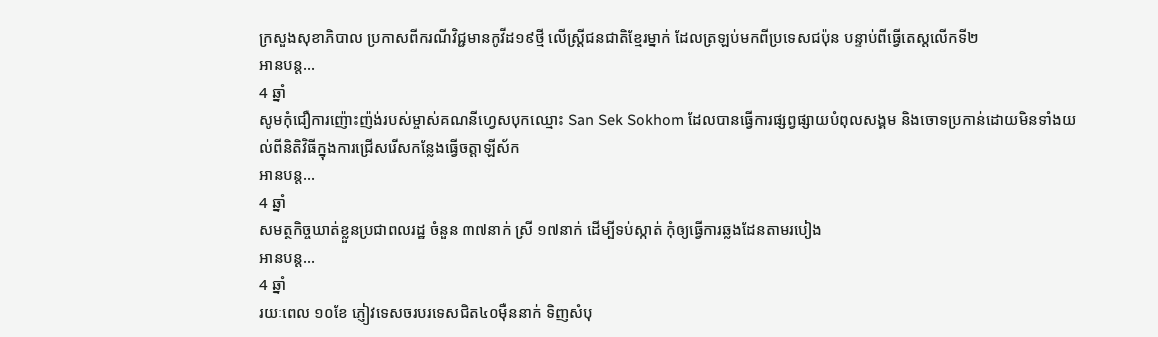ក្រសួងសុខាភិបាល ប្រកាសពីករណីវិជ្ជមានកូវីដ១៩ថ្មី លើស្ត្រីជនជាតិខ្មែរម្នាក់ ដែលត្រឡប់មកពីប្រទេសជប៉ុន បន្ទាប់ពីធ្វើតេស្តលើកទី២
អានបន្ត...
4 ឆ្នាំ
សូមកុំជឿការញ៉ោះញ៉ង់របស់ម្ចាស់គណនីហ្វេសបុកឈ្មោះ San Sek Sokhom ដែលបានធ្វើការផ្សព្វផ្សាយបំពុលសង្គម និងចោទប្រកាន់ដោយមិនទាំងយល់ពីនិតិវិធីក្នុងការជ្រើសរើសកន្លែងធ្វើចត្តាឡីស័ក
អានបន្ត...
4 ឆ្នាំ
សមត្ថកិច្ចឃាត់ខ្លួនប្រជាពលរដ្ឋ ចំនួន ៣៧នាក់ ស្រី ១៧នាក់ ដើម្បីទប់ស្កាត់ កុំឲ្យធ្វើការឆ្លងដែនតាមរបៀង
អានបន្ត...
4 ឆ្នាំ
រយៈពេល ១០ខែ ភ្ញៀវទេសចរបរទេសជិត៤០ម៉ឺននាក់ ទិញសំបុ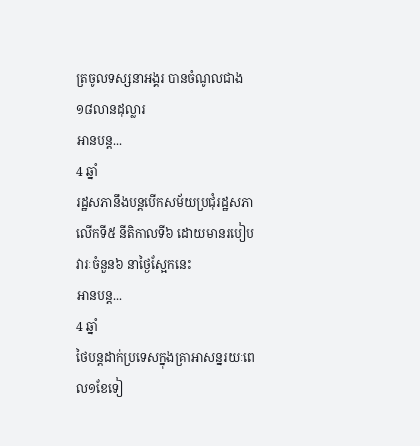ត្រចូលទស្សនាអង្គរ បានចំណូលជាង១៨លានដុល្លារ
អានបន្ត...
4 ឆ្នាំ
រដ្ឋសភានឹងបន្តបើកសម័យប្រជុំរដ្ឋសភាលើកទី៥ នីតិកាលទី៦ ដោយមានរបៀបវារៈចំនួន៦ នាថ្ងៃស្អែកនេះ
អានបន្ត...
4 ឆ្នាំ
ថៃបន្តដាក់ប្រទេសក្នុងគ្រាអាសន្នរយៈពេល១ខែទៀ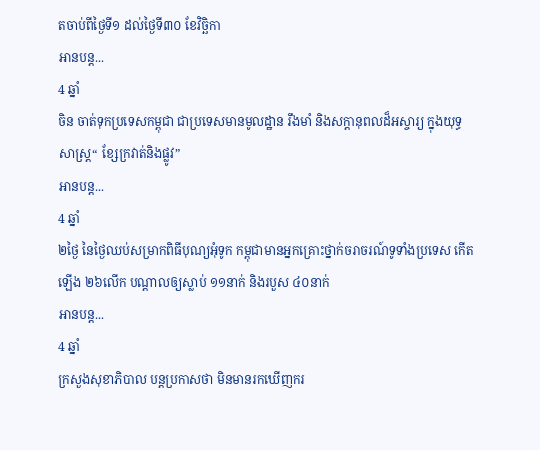តចាប់ពីថ្ងៃទី១ ដល់ថ្ងៃទី៣០ ខែវិច្ឆិកា
អានបន្ត...
4 ឆ្នាំ
ចិន ចាត់ទុកប្រទេសកម្ពុជា ជាប្រទេសមានមូលដ្ឋាន រឹងមាំ និងសក្តានុពលដ៏អស្ចារ្យ ក្នុងយុទ្ធសាស្រ្ត“ ខ្សែក្រវាត់និងផ្លូវ”
អានបន្ត...
4 ឆ្នាំ
២ថ្ងៃ នៃថ្ងៃឈប់សម្រាកពិធីបុណ្យអុំទូក កម្ពុជាមានអ្នកគ្រោះថ្នាក់ចរាចរណ៍ទូទាំងប្រទេស កើតឡើង ២៦លើក បណ្តាលឲ្យស្លាប់ ១១នាក់ និងរបួស ៤០នាក់
អានបន្ត...
4 ឆ្នាំ
ក្រសួងសុខាភិបាល បន្តប្រកាសថា មិនមានរកឃើញករ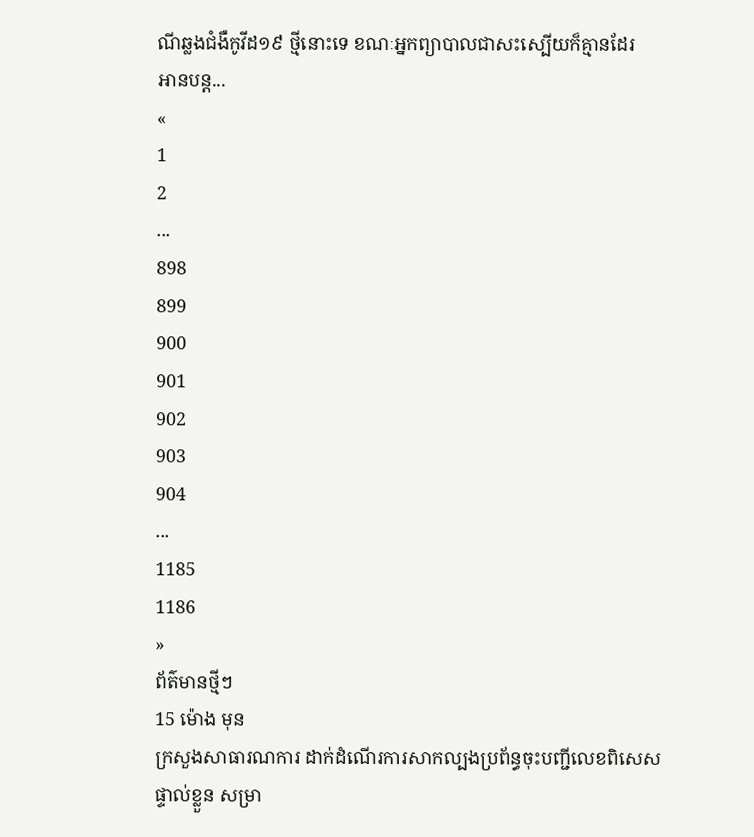ណីឆ្លងជំងឺកូវីដ១៩ ថ្មីនោះទេ ខណៈអ្នកព្យាបាលជាសះស្បើយក៏គ្មានដែរ
អានបន្ត...
«
1
2
...
898
899
900
901
902
903
904
...
1185
1186
»
ព័ត៌មានថ្មីៗ
15 ម៉ោង មុន
ក្រសួងសាធារណការ ដាក់ដំណើរការសាកល្បងប្រព័ន្ធចុះបញ្ជីលេខពិសេសផ្ទាល់ខ្លួន សម្រា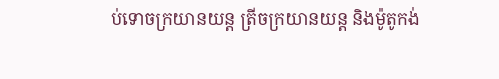ប់ទោចក្រយានយន្ត ត្រីចក្រយានយន្ត និងម៉ូតូកង់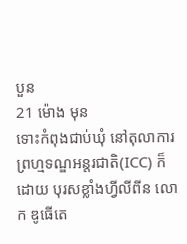បួន
21 ម៉ោង មុន
ទោះកំពុងជាប់ឃុំ នៅតុលាការព្រហ្មទណ្ឌអន្តរជាតិ(ICC) ក៏ដោយ បុរសខ្លាំងហ្វីលីពីន លោក ឌូធើតេ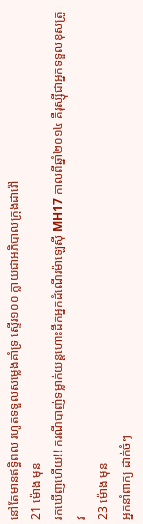នៅតែមានឥទ្ធិពល រហូតទទួលសម្លេងគាំទ្រ ស្ទើរ១០០ ក្លាយជាអភិបាលក្រុងដាវ៉ៅ
21 ម៉ោង មុន
រកឃើញហើយ!! ករណីបាញ់ទម្លាក់យន្តហោះដឹកអ្នកដំណើរម៉ាឡេស៊ី MH17 កាលពីឆ្នាំ២០១៤ គឺរុស្ស៊ីជាអ្នកទទួលខុសត្រូវ
23 ម៉ោង មុន
អ្នកនាំពាក្យ ដាក់ចំៗ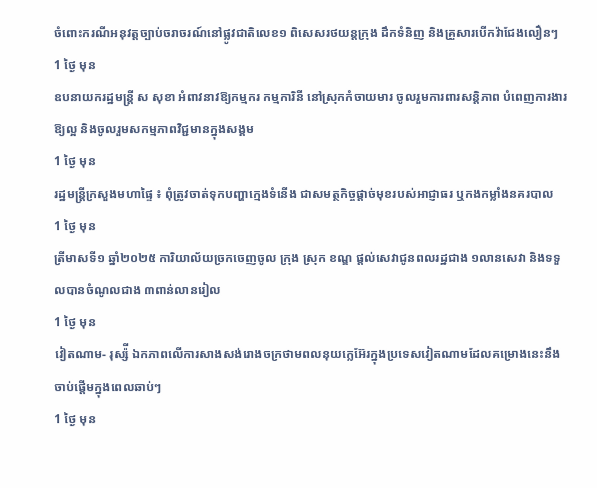ចំពោះករណីអនុវត្តច្បាប់ចរាចរណ៍នៅផ្លូវជាតិលេខ១ ពិសេសរថយន្តក្រុង ដឹកទំនិញ និងគ្រួសារបើកវ៉ាជែងលឿនៗ
1 ថ្ងៃ មុន
ឧបនាយករដ្ឋមន្ត្រី ស សុខា អំពាវនាវឱ្យកម្មករ កម្មការិនី នៅស្រុកកំចាយមារ ចូលរួមការពារសន្តិភាព បំពេញការងារឱ្យល្អ និងចូលរួមសកម្មភាពវិជ្ជមានក្នុងសង្គម
1 ថ្ងៃ មុន
រដ្ឋមន្ត្រីក្រសួងមហាផ្ទៃ ៖ ពុំត្រូវចាត់ទុកបញ្ហាក្មេងទំនើង ជាសមត្ថកិច្ចផ្ដាច់មុខរបស់អាជ្ញាធរ ឬកងកម្លាំងនគរបាល
1 ថ្ងៃ មុន
ត្រីមាសទី១ ឆ្នាំ២០២៥ ការិយាល័យច្រកចេញចូល ក្រុង ស្រុក ខណ្ឌ ផ្តល់សេវាជូនពលរដ្ឋជាង ១លានសេវា និងទទួលបានចំណូលជាង ៣ពាន់លានរៀល
1 ថ្ងៃ មុន
វៀតណាម- រុស្ស៉ី ឯកភាពលើការសាងសង់រោងចក្រថាមពលនុយក្លេអ៊ែរក្នុងប្រទេសវៀតណាមដែលគម្រោងនេះនឹងចាប់ផ្តើមក្នុងពេលឆាប់ៗ
1 ថ្ងៃ មុន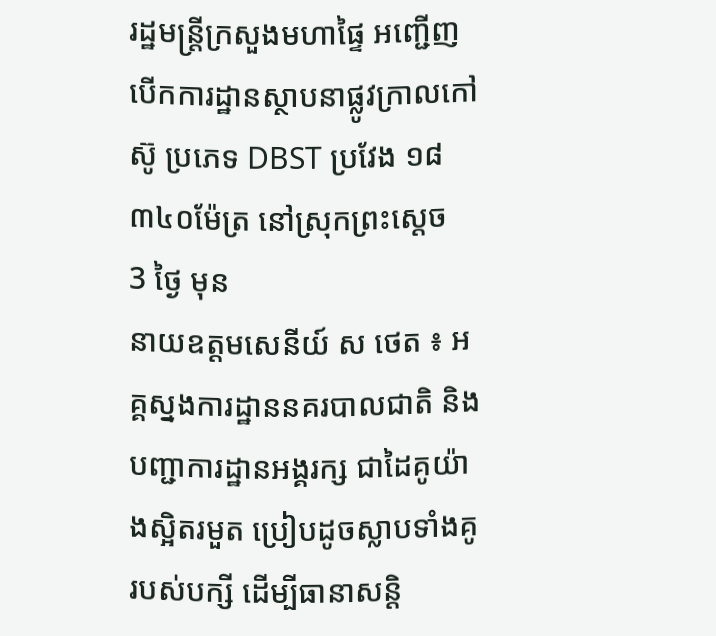រដ្ឋមន្ត្រីក្រសួងមហាផ្ទៃ អញ្ជើញបើកការដ្ឋានស្ថាបនាផ្លូវក្រាលកៅស៊ូ ប្រភេទ DBST ប្រវែង ១៨ ៣៤០ម៉ែត្រ នៅស្រុកព្រះស្តេច
3 ថ្ងៃ មុន
នាយឧត្តមសេនីយ៍ ស ថេត ៖ អគ្គស្នងការដ្ឋាននគរបាលជាតិ និងបញ្ជាការដ្ឋានអង្គរក្ស ជាដៃគូយ៉ាងស្អិតរមួត ប្រៀបដូចស្លាបទាំងគូរបស់បក្សី ដើម្បីធានាសន្ដិ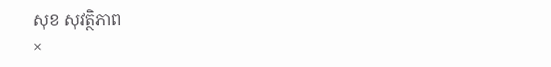សុខ សុវត្ថិភាព
×